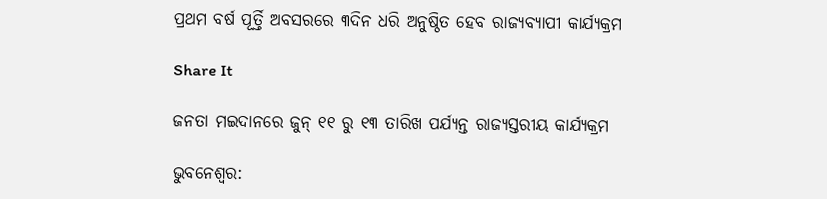ପ୍ରଥମ ବର୍ଷ ପୂର୍ତ୍ତି ଅବସରରେ ୩ଦିନ ଧରି ଅନୁଷ୍ଠିତ ହେବ ରାଜ୍ୟବ୍ୟାପୀ କାର୍ଯ୍ୟକ୍ରମ

Share It

ଜନତା ମଇଦାନରେ ଜୁନ୍‌ ୧୧ ରୁ ୧୩ ତାରିଖ ପର୍ଯ୍ୟନ୍ତ ରାଜ୍ୟସ୍ତରୀୟ କାର୍ଯ୍ୟକ୍ରମ

ଭୁବନେଶ୍ବର: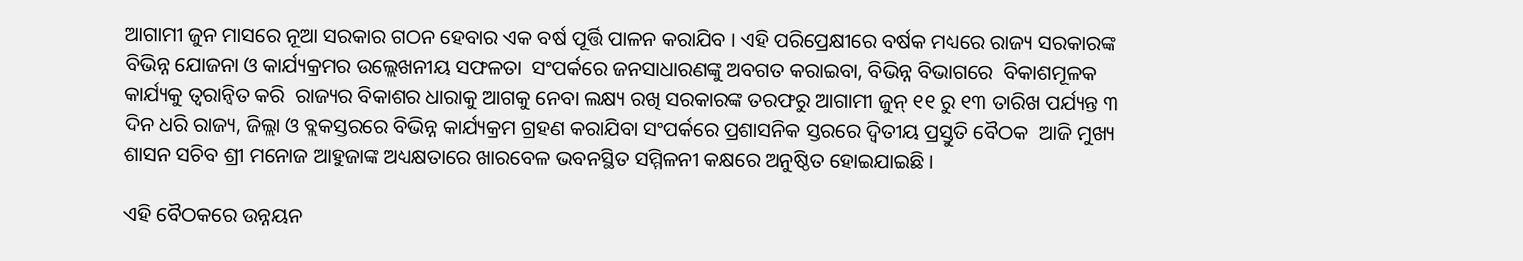ଆଗାମୀ ଜୁନ ମାସରେ ନୂଆ ସରକାର ଗଠନ ହେବାର ଏକ ବର୍ଷ ପୂର୍ତ୍ତି ପାଳନ କରାଯିବ । ଏହି ପରିପ୍ରେକ୍ଷୀରେ ବର୍ଷକ ମଧ୍ୟରେ ରାଜ୍ୟ ସରକାରଙ୍କ ବିଭିନ୍ନ ଯୋଜନା ଓ କାର୍ଯ୍ୟକ୍ରମର ଉଲ୍ଲେଖନୀୟ ସଫଳତା  ସଂପର୍କରେ ଜନସାଧାରଣଙ୍କୁ ଅବଗତ କରାଇବା, ବିଭିନ୍ନ ବିଭାଗରେ  ବିକାଶମୂଳକ କାର୍ଯ୍ୟକୁ ତ୍ୱରାନ୍ୱିତ କରି  ରାଜ୍ୟର ବିକାଶର ଧାରାକୁ ଆଗକୁ ନେବା ଲକ୍ଷ୍ୟ ରଖି ସରକାରଙ୍କ ତରଫରୁ ଆଗାମୀ ଜୁନ୍‌ ୧୧ ରୁ ୧୩ ତାରିଖ ପର୍ଯ୍ୟନ୍ତ ୩ ଦିନ ଧରି ରାଜ୍ୟ, ଜିଲ୍ଲା ଓ ବ୍ଲକସ୍ତରରେ ବିଭିନ୍ନ କାର୍ଯ୍ୟକ୍ରମ ଗ୍ରହଣ କରାଯିବା ସଂପର୍କରେ ପ୍ରଶାସନିକ ସ୍ତରରେ ଦ୍ୱିତୀୟ ପ୍ରସ୍ତୁତି ବୈଠକ  ଆଜି ମୁଖ୍ୟ ଶାସନ ସଚିବ ଶ୍ରୀ ମନୋଜ ଆହୁଜାଙ୍କ ଅଧ୍ୟକ୍ଷତାରେ ଖାରବେଳ ଭବନସ୍ଥିତ ସମ୍ମିଳନୀ କକ୍ଷରେ ଅନୁଷ୍ଠିତ ହୋଇଯାଇଛି ।

ଏହି ବୈଠକରେ ଉନ୍ନୟନ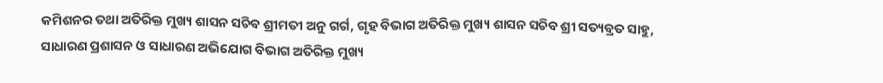କମିଶନର ତଥା ଅତିରିକ୍ତ ମୁଖ୍ୟ ଶାସନ ସଚିବ ଶ୍ରୀମତୀ ଅନୁ ଗର୍ଗ, ଗୃହ ବିଭାଗ ଅତିରିକ୍ତ ମୁଖ୍ୟ ଶାସନ ସଚିବ ଶ୍ରୀ ସତ୍ୟବ୍ରତ ସାହୁ, ସାଧାରଣ ପ୍ରଶାସନ ଓ ସାଧାରଣ ଅଭିଯୋଗ ବିଭାଗ ଅତିରିକ୍ତ ମୁଖ୍ୟ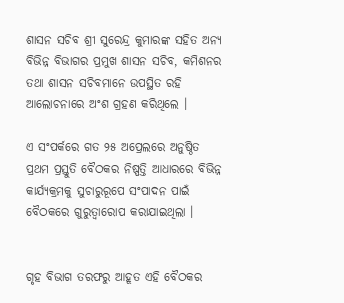ଶାସନ ସଚିବ ଶ୍ରୀ ସୁରେନ୍ଦ୍ର କୁମାରଙ୍କ ସହିତ ଅନ୍ୟ ବିଭିନ୍ନ ବିଭାଗର ପ୍ରମୁଖ ଶାସନ ସଚିବ, କମିଶନର ତଥା ଶାସନ ସଚିବମାନେ ଉପସ୍ଥିତ ରହି ଆଲୋଚନାରେ ଅଂଶ ଗ୍ରହଣ କରିଥିଲେ ।

ଏ ସଂପର୍କରେ ଗତ ୨୫ ଅପ୍ରେଲରେ ଅନୁଷ୍ଠିତ ପ୍ରଥମ ପ୍ରସ୍ତୁତି ବୈଠକର ନିଷ୍ପତ୍ତି ଆଧାରରେ ବିଭିନ୍ନ କାର୍ଯ୍ୟକ୍ରମକୁ ସୁଚାରୁରୂପେ ସଂପାଦନ ପାଇଁ ବୈଠକରେ ଗୁରୁତ୍ୱାରୋପ କରାଯାଇଥିଲା ।


ଗୃହ ବିଭାଗ ତରଫରୁ ଆହୂତ ଏହି ବୈଠକର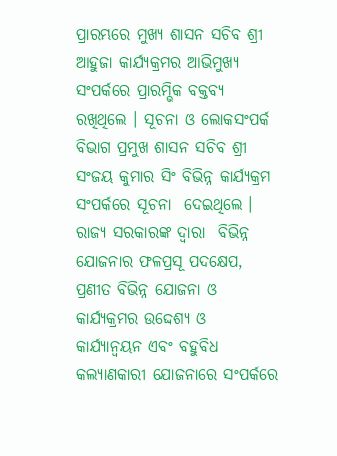ପ୍ରାରମ୍ଭରେ ମୁଖ୍ୟ ଶାସନ ସଚିବ ଶ୍ରୀ ଆହୁଜା କାର୍ଯ୍ୟକ୍ରମର ଆଭିମୁଖ୍ୟ ସଂପର୍କରେ ପ୍ରାରମ୍ଭିକ ବକ୍ତବ୍ୟ ରଖିଥିଲେ । ସୂଚନା ଓ ଲୋକସଂପର୍କ ବିଭାଗ ପ୍ରମୁଖ ଶାସନ ସଚିବ ଶ୍ରୀ ସଂଜୟ କୁମାର ସିଂ ବିଭିନ୍ନ କାର୍ଯ୍ୟକ୍ରମ ସଂପର୍କରେ ସୂଚନା  ଦେଇଥିଲେ । ରାଜ୍ୟ ସରକାରଙ୍କ ଦ୍ୱାରା  ବିଭିନ୍ନ ଯୋଜନାର ଫଳପ୍ରସୂ ପଦକ୍ଷେପ, ପ୍ରଣୀତ ବିଭିନ୍ନ ଯୋଜନା ଓ କାର୍ଯ୍ୟକ୍ରମର ଉଦ୍ଦେଶ୍ୟ ଓ କାର୍ଯ୍ୟାନ୍ୱୟନ ଏବଂ ବହୁବିଧ କଲ୍ୟାଣକାରୀ ଯୋଜନାରେ ସଂପର୍କରେ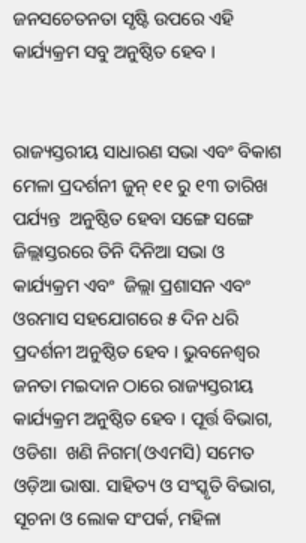ଜନସଚେତନତା ସୃଷ୍ଟି ଉପରେ ଏହି କାର୍ଯ୍ୟକ୍ରମ ସବୁ ଅନୁଷ୍ଠିତ ହେବ ।


ରାଜ୍ୟସ୍ତରୀୟ ସାଧାରଣ ସଭା ଏବଂ ବିକାଶ ମେଳା ପ୍ରଦର୍ଶନୀ ଜୁନ୍‌ ୧୧ ରୁ ୧୩ ତାରିଖ ପର୍ଯ୍ୟନ୍ତ  ଅନୁଷ୍ଠିତ ହେବା ସଙ୍ଗେ ସଙ୍ଗେ ଜିଲ୍ଲାସ୍ତରରେ ତିନି ଦିନିଆ ସଭା ଓ କାର୍ଯ୍ୟକ୍ରମ ଏବଂ  ଜିଲ୍ଲା ପ୍ରଶାସନ ଏବଂ ଓରମାସ ସହଯୋଗରେ ୫ ଦିନ ଧରି  ପ୍ରଦର୍ଶନୀ ଅନୁଷ୍ଠିତ ହେବ । ଭୁବନେଶ୍ୱର ଜନତା ମଇଦାନ ଠାରେ ରାଜ୍ୟସ୍ତରୀୟ କାର୍ଯ୍ୟକ୍ରମ ଅନୁଷ୍ଠିତ ହେବ । ପୂର୍ତ୍ତ ବିଭାଗ, ଓଡିଶା  ଖଣି ନିଗମ(ଓଏମସି) ସମେତ ଓଡ଼ିଆ ଭାଷା. ସାହିତ୍ୟ ଓ ସଂସ୍କୃତି ବିଭାଗ, ସୂଚନା ଓ ଲୋକ ସଂପର୍କ, ମହିଳା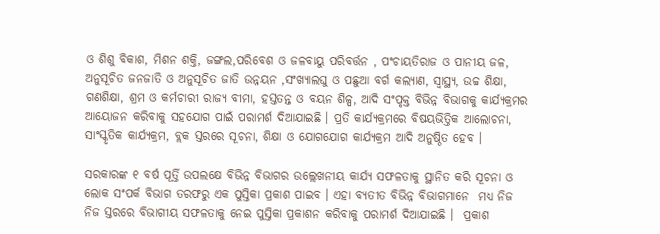ଓ ଶିଶୁ ବିକାଶ, ମିଶନ ଶକ୍ତି, ଜଙ୍ଗଲ,ପରିବେଶ ଓ ଜଳବାୟୁ ପରିବର୍ତ୍ତନ , ପଂଚାୟତିରାଜ ଓ ପାନୀୟ ଜଳ, ଅନୁସୂଚିତ ଜନଜାତି ଓ ଅନୁସୂଚିତ ଜାତି ଉନ୍ନୟନ ,ସଂଖ୍ୟାଲଘୁ ଓ ପଛୁଆ ବର୍ଗ କଲ୍ୟାଣ, ସ୍ୱାସ୍ଥ୍ୟ, ଉଚ୍ଚ ଶିକ୍ଷା, ଗଣଶିକ୍ଷା, ଶ୍ରମ ଓ କର୍ମଚାରୀ ରାଜ୍ୟ ବୀମା, ହସ୍ତତନ୍ତ ଓ ବୟନ ଶିଳ୍ପ, ଆଦି ସଂପୃକ୍ତ ବିଭିନ୍ନ ବିଭାଗକୁ କାର୍ଯ୍ୟକ୍ରମର ଆୟୋଜନ କରିବାକୁ ସହଯୋଗ ପାଇଁ ପରାମର୍ଶ ଦିଆଯାଇଛି । ପ୍ରତି କାର୍ଯ୍ୟକ୍ରମରେ ବିଷୟଭିତ୍ତିକ ଆଲୋଚନା, ସାଂସ୍କୃତିକ କାର୍ଯ୍ୟକ୍ରମ, ବ୍ଲକ ସ୍ତରରେ ସୂଚନା, ଶିକ୍ଷା ଓ ଯୋଗଯୋଗ କାର୍ଯ୍ୟକ୍ରମ ଆଦି ଅନୁଷ୍ଠିତ ହେବ ।

ସରକାରଙ୍କ ୧ ବର୍ଷ ପୂର୍ତ୍ତି ଉପଲକ୍ଷେ ବିଭିନ୍ନ ବିଭାଗର ଉଲ୍ଲେଖନୀୟ କାର୍ଯ୍ୟ ସଫଳତାକୁ ସ୍ଥାନିତ କରି ସୂଚନା ଓ ଲୋକ ସଂପର୍କ ବିଭାଗ ତରଫରୁ ଏକ ପୁସ୍ତିକା ପ୍ରକାଶ ପାଇବ । ଏହା ବ୍ୟତୀତ ବିଭିନ୍ନ ବିଭାଗମାନେ  ମଧ୍ୟ ନିଜ ନିଜ ସ୍ତରରେ ବିଭାଗୀୟ ସଫଳତାକୁ ନେଇ ପୁସ୍ତିକା ପ୍ରକାଶନ କରିବାକୁ ପରାମର୍ଶ ଦିଆଯାଇଛି ।  ପ୍ରକାଶ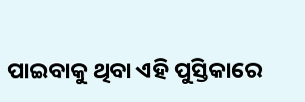ପାଇବାକୁ ଥିବା ଏହି ପୁସ୍ତିକାରେ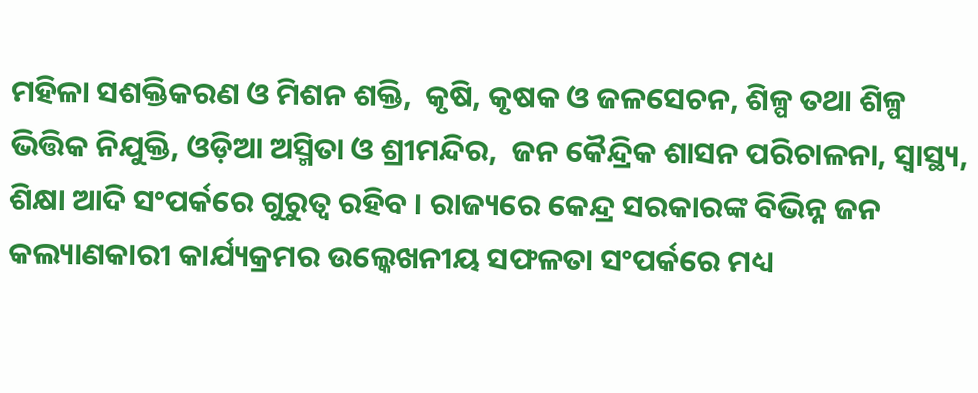ମହିଳା ସଶକ୍ତିକରଣ ଓ ମିଶନ ଶକ୍ତି,  କୃଷି, କୃଷକ ଓ ଜଳସେଚନ, ଶିଳ୍ପ ତଥା ଶିଳ୍ପ ଭିତ୍ତିକ ନିଯୁକ୍ତି, ଓଡ଼ିଆ ଅସ୍ମିତା ଓ ଶ୍ରୀମନ୍ଦିର,  ଜନ କୈନ୍ଦ୍ରିକ ଶାସନ ପରିଚାଳନା, ସ୍ୱାସ୍ଥ୍ୟ, ଶିକ୍ଷା ଆଦି ସଂପର୍କରେ ଗୁରୁତ୍ୱ ରହିବ । ରାଜ୍ୟରେ କେନ୍ଦ୍ର ସରକାରଙ୍କ ବିଭିନ୍ନ ଜନ କଲ୍ୟାଣକାରୀ କାର୍ଯ୍ୟକ୍ରମର ଉଲ୍କେଖନୀୟ ସଫଳତା ସଂପର୍କରେ ମଧ୍ୟ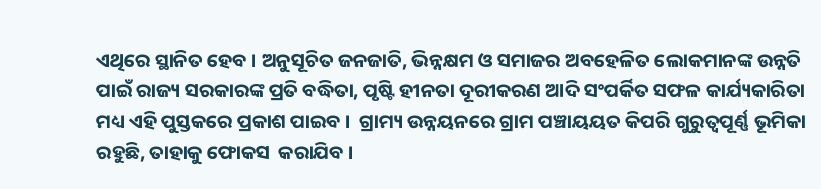ଏଥିରେ ସ୍ଥାନିତ ହେବ । ଅନୁସୂଚିତ ଜନଜାତି, ଭିନ୍ନକ୍ଷମ ଓ ସମାଜର ଅବହେଳିତ ଲୋକମାନଙ୍କ ଉନ୍ନତି ପାଇଁ ରାଜ୍ୟ ସରକାରଙ୍କ ପ୍ରତି ବଦ୍ଧିତା, ପୃଷ୍ଟି ହୀନତା ଦୂରୀକରଣ ଆଦି ସଂପର୍କିତ ସଫଳ କାର୍ଯ୍ୟକାରିତା ମଧ୍ୟ ଏହି ପୁସ୍ତକରେ ପ୍ରକାଶ ପାଇବ ।  ଗ୍ରାମ୍ୟ ଉନ୍ନୟନରେ ଗ୍ରାମ ପଞ୍ଚାୟୟତ କିପରି ଗୁରୁତ୍ୱପୂର୍ଣ୍ଣ ଭୂମିକା ରହୁଛି, ତାହାକୁ ଫୋକସ  କରାଯିବ ।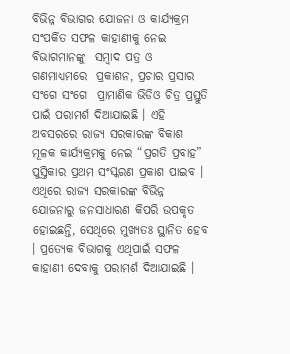ବିଭିନ୍ନ ବିଭାଗର ଯୋଜନା ଓ କାର୍ଯ୍ୟକ୍ରମ ସଂପର୍କିତ ସଫଳ କାହାଣୀକୁ ନେଇ ବିଭାଗମାନଙ୍କୁ  ସମ୍ବାଦ ପତ୍ର ଓ ଗଣମାଧ୍ୟମରେ  ପ୍ରକାଶନ, ପ୍ରଚାର ପ୍ରସାର ସଂଗେ ସଂଗେ  ପ୍ରାମାଣିକ ଭିଡିଓ ଚିତ୍ର ପ୍ରସ୍ତୁତି ପାଇଁ ପରାମର୍ଶ ଦିଆଯାଇଛି । ଏହି ଅବସରରେ ରାଜ୍ୟ ସରକାରଙ୍କ ବିକାଶ ମୂଳକ କାର୍ଯ୍ୟକ୍ରମକୁ ନେଇ “ପ୍ରଗତି ପ୍ରବାହ” ପୁସ୍ତିକାର ପ୍ରଥମ ସଂସ୍କରଣ ପ୍ରକାଶ ପାଇବ । ଏଥିରେ ରାଜ୍ୟ ସରକାରଙ୍କ ବିଭିନ୍ନ ଯୋଜନାରୁ ଜନସାଧାରଣ କିପରି ଉପକୃତ ହୋଇଛନ୍ତି, ସେଥିରେ ମୁଖ୍ୟତଃ ସ୍ଥାନିତ ହେବ । ପ୍ରତ୍ୟେକ ବିଭାଗକୁ ଏଥିପାଇଁ ସଫଳ କାହାଣୀ ଦେବାକୁ ପରାମର୍ଶ ଦିଆଯାଇଛି ।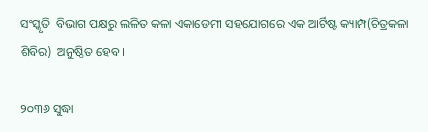ସଂସ୍କୃତି  ବିଭାଗ ପକ୍ଷରୁ ଲଳିତ କଳା ଏକାଡେମୀ ସହଯୋଗରେ ଏକ ଆର୍ଟିଷ୍ଟ କ୍ୟାମ୍ପ(ଚିତ୍ରକଳା  ଶିବିର)  ଅନୁଷ୍ଠିତ ହେବ ।

୨୦୩୬ ସୁଦ୍ଧା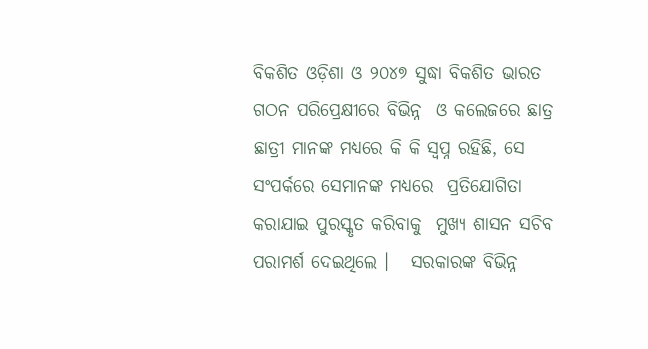ବିକଶିତ ଓଡ଼ିଶା ଓ ୨୦୪୭ ସୁଦ୍ଧା ବିକଶିତ ଭାରତ ଗଠନ ପରିପ୍ରେକ୍ଷୀରେ ବିଭିନ୍ନ  ଓ କଲେଜରେ ଛାତ୍ର ଛାତ୍ରୀ ମାନଙ୍କ ମଧ୍ୟରେ କି କି ସ୍ୱପ୍ନ ରହିଛି, ସେ ସଂପର୍କରେ ସେମାନଙ୍କ ମଧ୍ୟରେ  ପ୍ରତିଯୋଗିତା କରାଯାଇ ପୁରସ୍କୃତ କରିବାକୁ  ମୁଖ୍ୟ ଶାସନ ସଚିବ  ପରାମର୍ଶ ଦେଇଥିଲେ ।   ସରକାରଙ୍କ ବିଭିନ୍ନ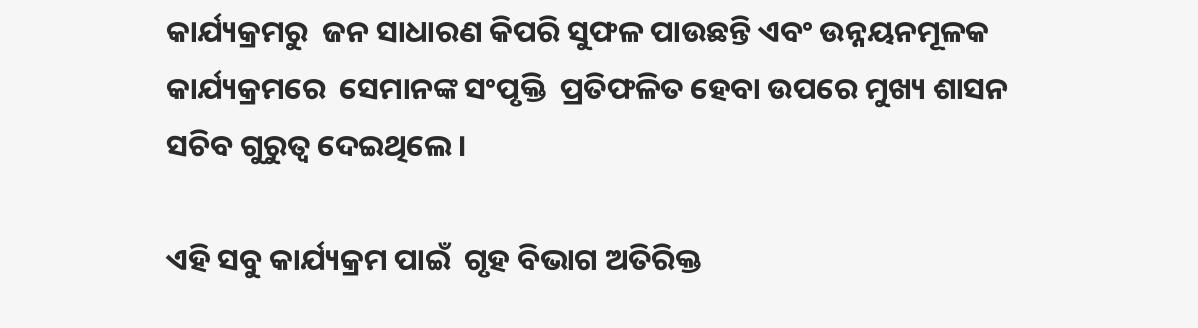କାର୍ଯ୍ୟକ୍ରମରୁ  ଜନ ସାଧାରଣ କିପରି ସୁଫଳ ପାଉଛନ୍ତି ଏବଂ ଉନ୍ନୟନମୂଳକ କାର୍ଯ୍ୟକ୍ରମରେ  ସେମାନଙ୍କ ସଂପୃକ୍ତି  ପ୍ରତିଫଳିତ ହେବା ଉପରେ ମୁଖ୍ୟ ଶାସନ ସଚିବ ଗୁରୁତ୍ୱ ଦେଇଥିଲେ ।

ଏହି ସବୁ କାର୍ଯ୍ୟକ୍ରମ ପାଇଁ  ଗୃହ ବିଭାଗ ଅତିରିକ୍ତ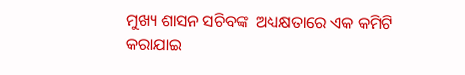ମୁଖ୍ୟ ଶାସନ ସଚିବଙ୍କ  ଅଧ୍ୟକ୍ଷତାରେ ଏକ କମିଟି କରାଯାଇ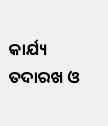କାର୍ଯ୍ୟ ତଦାରଖ ଓ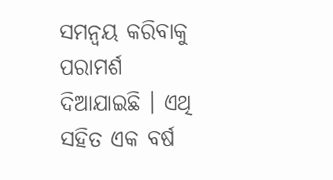ସମନ୍ୱୟ କରିବାକୁ ପରାମର୍ଶ ଦିଆଯାଇଛି । ଏଥି ସହିତ ଏକ ବର୍ଷ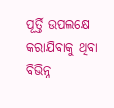ପୂର୍ତ୍ତି ଉପଲକ୍ଷେ କରାଯିବାକୁ ଥିବା ବିଭିନ୍ନ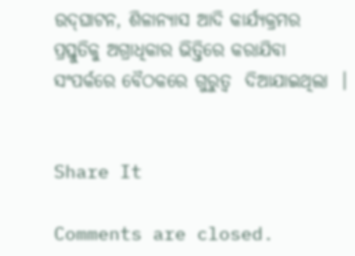ଉଦ୍‌ଘାଟନ, ଶିଳାନ୍ୟାସ ଆଦି କାର୍ଯ୍ୟକ୍ରମର ପ୍ରସ୍ତୁତିକୁ ଅଗ୍ରାଧିକାର ଭିତ୍ତିରେ କରାଯିବା ସଂପର୍କରେ ବୈଠକରେ ଗୁରୁତ୍ୱ  ଦିଆଯାଇଥିଲା  ।


Share It

Comments are closed.